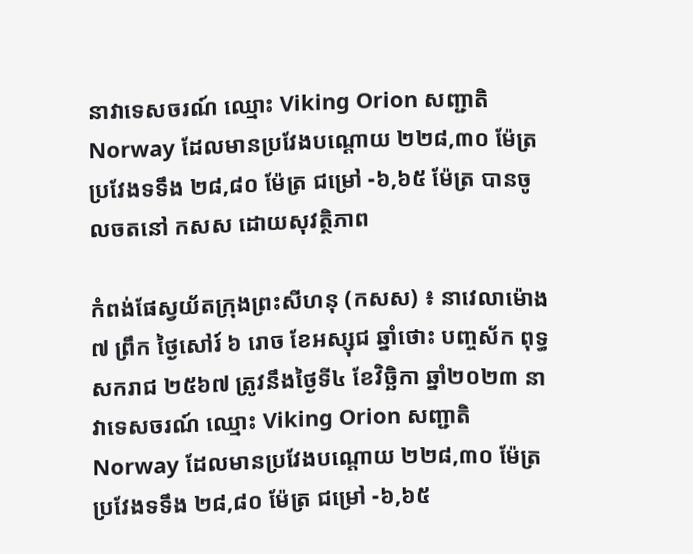នាវាទេសចរណ៍ ឈ្មោះ Viking Orion សញ្ជាតិ Norway ដែលមានប្រវែងបណ្តោយ ២២៨,៣០ ម៉ែត្រ ប្រវែងទទឹង ២៨,៨០ ម៉ែត្រ ជម្រៅ -៦,៦៥ ម៉ែត្រ បានចូលចតនៅ កសស ដោយសុវត្ថិភាព

កំពង់ផែស្វយ័តក្រុងព្រះសីហនុ (កសស) ៖ នាវេលាម៉ោង ៧ ព្រឹក ថ្ងៃសៅរ៍ ៦ រោច ខែអស្សុជ ឆ្នាំថោះ បញ្ចស័ក ពុទ្ធសករាជ ២៥៦៧ ត្រូវនឹងថ្ងៃទី៤ ខែវិច្ឆិកា ឆ្នាំ២០២៣ នាវាទេសចរណ៍ ឈ្មោះ Viking Orion សញ្ជាតិ Norway ដែលមានប្រវែងបណ្តោយ ២២៨,៣០ ម៉ែត្រ ប្រវែងទទឹង ២៨,៨០ ម៉ែត្រ ជម្រៅ -៦,៦៥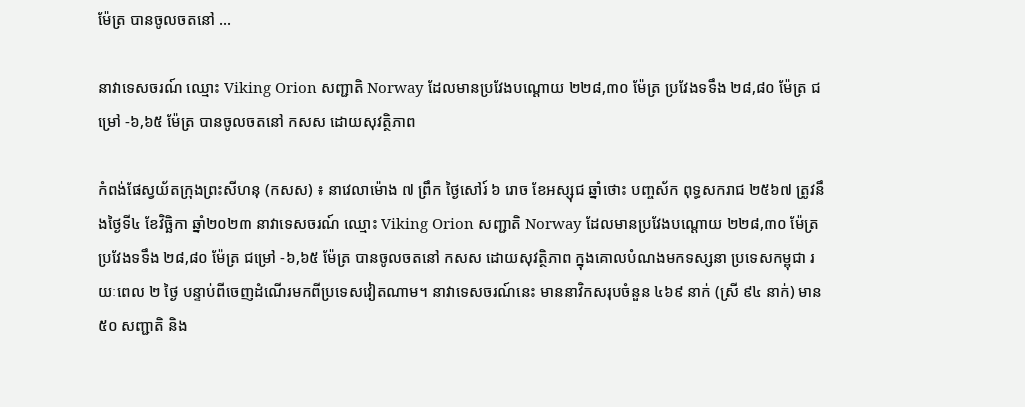ម៉ែត្រ បានចូលចតនៅ ...

នាវាទេសចរណ៍ ឈ្មោះ Viking Orion សញ្ជាតិ Norway ដែលមានប្រវែងបណ្តោយ ២២៨,៣០ ម៉ែត្រ ប្រវែងទទឹង ២៨,៨០ ម៉ែត្រ ជម្រៅ -៦,៦៥ ម៉ែត្រ បានចូលចតនៅ កសស ដោយសុវត្ថិភាព

កំពង់ផែស្វយ័តក្រុងព្រះសីហនុ (កសស) ៖ នាវេលាម៉ោង ៧ ព្រឹក ថ្ងៃសៅរ៍ ៦ រោច ខែអស្សុជ ឆ្នាំថោះ បញ្ចស័ក ពុទ្ធសករាជ ២៥៦៧ ត្រូវនឹងថ្ងៃទី៤ ខែវិច្ឆិកា ឆ្នាំ២០២៣ នាវាទេសចរណ៍ ឈ្មោះ Viking Orion សញ្ជាតិ Norway ដែលមានប្រវែងបណ្តោយ ២២៨,៣០ ម៉ែត្រ ប្រវែងទទឹង ២៨,៨០ ម៉ែត្រ ជម្រៅ -៦,៦៥ ម៉ែត្រ បានចូលចតនៅ កសស ដោយសុវត្ថិភាព ក្នុងគោលបំណងមកទស្សនា ប្រទេសកម្ពុជា រយៈពេល ២ ថ្ងៃ បន្ទាប់ពីចេញដំណើរមកពីប្រទេសវៀតណាម។ នាវាទេសចរណ៍នេះ មាននាវិកសរុបចំនួន ៤៦៩ នាក់ (ស្រី ៩៤ នាក់) មាន ៥០ សញ្ជាតិ និង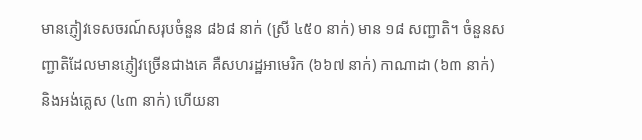មានភ្ញៀវទេសចរណ៍សរុបចំនួន ៨៦៨ នាក់ (ស្រី ៤៥០ នាក់) មាន ១៨ សញ្ជាតិ។ ចំនួនសញ្ជាតិដែលមានភ្ញៀវច្រើនជាងគេ គឺសហរដ្ឋអាមេរិក (៦៦៧ នាក់) កាណាដា (៦៣ នាក់) និងអង់គ្លេស (៤៣ នាក់) ហើយនា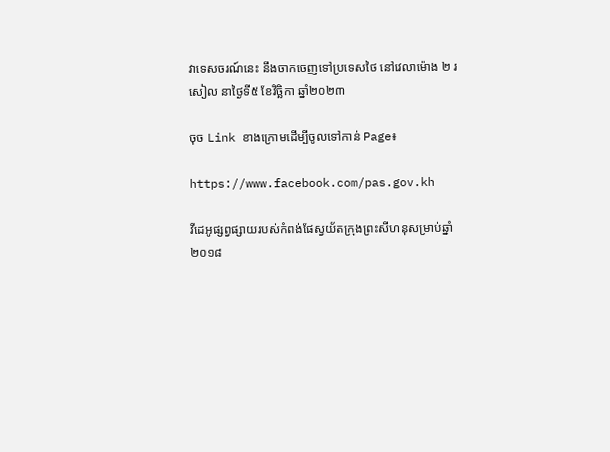វាទេសចរណ៍នេះ នឹងចាកចេញទៅប្រទេសថៃ នៅវេលាម៉ោង ២ រសៀល នាថ្ងៃទី៥ ខែវិច្ឆិកា ឆ្នាំ២០២៣

ចុច Link ខាងក្រោមដើម្បីចូលទៅកាន់ Page៖

https://www.facebook.com/pas.gov.kh

វីដេអូផ្សព្វផ្សាយរបស់កំពង់ផែស្វយ័តក្រុងព្រះសីហនុសម្រាប់ឆ្នាំ ២០១៨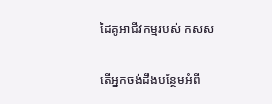ដៃគូអាជីវកម្មរបស់ កសស

តើអ្នកចង់ដឹងបន្ថែមអំពី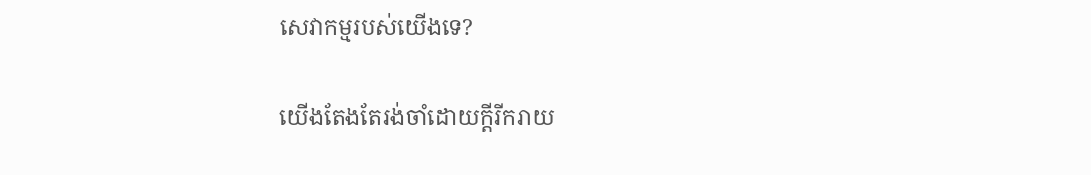សេវាកម្មរបស់យើងទេ?

យើងតែងតែរង់ចាំដោយក្ដីរីករាយ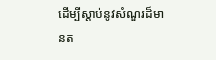ដើម្បីស្តាប់នូវសំណួរដ៏មានត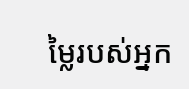ម្លៃរបស់អ្នក